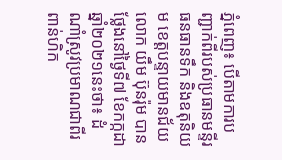ភ្នំពេញ៖ បេីតាមការបញ្ជាក់ពីរបស់ប្រធានមន្ទីរធនធានទឹក និងឧតុនិយម ខេត្តបន្ទាយមានជ័យ លោក យឹម ប៊ុនរ៉ុម បានថ្លែងនៅថ្ងៃទី៧ ខែកក្កដា ឆ្នាំ២០២១នេះថា៖ ដំណាំស្រូវប្រមាណជាពីរពាន់ហិក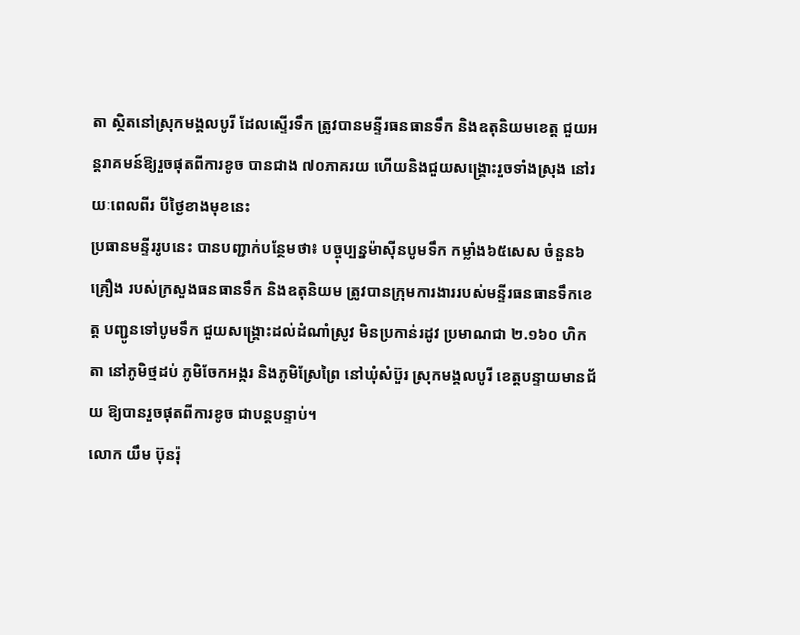តា ស្ថិតនៅស្រុកមង្គលបូរី ដែលស្ទើរទឹក ត្រូវបានមន្ទីរធនធានទឹក និងឧតុនិយមខេត្ត ជួយអន្តរាគមន៍ឱ្យរួចផុតពីការខូច បានជាង ៧០ភាគរយ ហើយនិងជួយសង្រ្គោះរួចទាំងស្រុង នៅរយៈពេលពីរ បីថ្ងៃខាងមុខនេះ
ប្រធានមន្ទីររូបនេះ បានបញ្ជាក់បន្ថែមថា៖ បច្ចុប្បន្នម៉ាស៊ីនបូមទឹក កម្លាំង៦៥សេស ចំនួន៦គ្រឿង របស់ក្រសួងធនធានទឹក និងឧតុនិយម ត្រូវបានក្រុមការងាររបស់មន្ទីរធនធានទឹកខេត្ត បញ្ជូនទៅបូមទឹក ជួយសង្គ្រោះដល់ដំណាំស្រូវ មិនប្រកាន់រដូវ ប្រមាណជា ២.១៦០ ហិកតា នៅភូមិថ្មដប់ ភូមិចែកអង្ករ និងភូមិស្រែព្រៃ នៅឃុំសំប៊ួរ ស្រុកមង្គលបូរី ខេត្តបន្ទាយមានជ័យ ឱ្យបានរួចផុតពីការខូច ជាបន្តបន្ទាប់។
លោក យឹម ប៊ុនរ៉ុ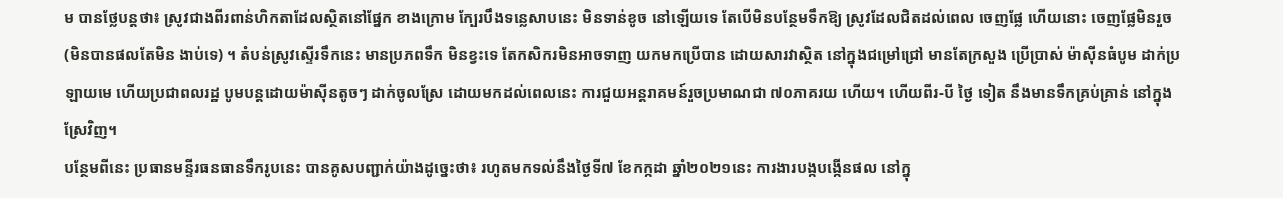ម បានថ្លែបន្តថា៖ ស្រូវជាងពីរពាន់ហិកតាដែលស្ថិតនៅផ្នែក ខាងក្រោម ក្បែរបឹងទន្លេសាបនេះ មិនទាន់ខូច នៅឡើយទេ តែបើមិនបន្ថែមទឹកឱ្យ ស្រូវដែលជិតដល់ពេល ចេញផ្លែ ហើយនោះ ចេញផ្លែមិនរួច (មិនបានផលតែមិន ងាប់ទេ) ។ តំបន់ស្រូវស្ទើរទឹកនេះ មានប្រភពទឹក មិនខ្វះទេ តែកសិករមិនអាចទាញ យកមកប្រើបាន ដោយសារវាស្ថិត នៅក្នុងជម្រៅជ្រៅ មានតែក្រសួង ប្រើប្រាស់ ម៉ាស៊ីនធំបូម ដាក់ប្រឡាយមេ ហើយប្រជាពលរដ្ឋ បូមបន្តដោយម៉ាស៊ីនតូចៗ ដាក់ចូលស្រែ ដោយមកដល់ពេលនេះ ការជួយអន្តរាគមន៍រួចប្រមាណជា ៧០ភាគរយ ហើយ។ ហេីយពីរ-បី ថ្ងៃ ទៀត នឹងមានទឹកគ្រប់គ្រាន់ នៅក្នុងស្រែវិញ។
បន្ថែមពីនេះ ប្រធានមន្ទីរធនធានទឹករូបនេះ បានគូសបញ្ជាក់យ៉ាងដូច្នេះថា៖ រហូតមកទល់នឹងថ្ងៃទី៧ ខែកក្កដា ឆ្នាំ២០២១នេះ ការងារបង្កបង្កើនផល នៅក្នុ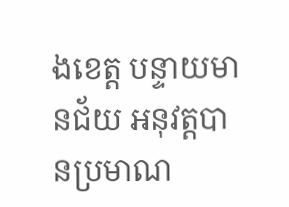ងខេត្ត បន្ទាយមានជ័យ អនុវត្តបានប្រមាណ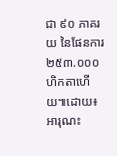ជា ៩០ ភាគរយ នៃផែនការ ២៥៣.០០០ ហិកតាហើយ៕ដោយ៖អារុណះ